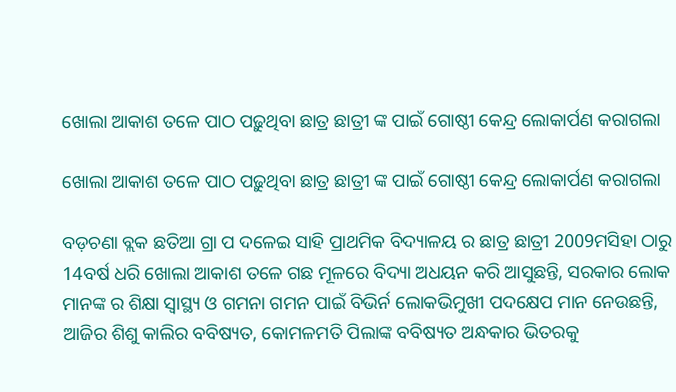ଖୋଲା ଆକାଶ ତଳେ ପାଠ ପଢ଼ୁଥିବା ଛାତ୍ର ଛାତ୍ରୀ ଙ୍କ ପାଇଁ ଗୋଷ୍ଠୀ କେନ୍ଦ୍ର ଲୋକାର୍ପଣ କରାଗଲା

ଖୋଲା ଆକାଶ ତଳେ ପାଠ ପଢ଼ୁଥିବା ଛାତ୍ର ଛାତ୍ରୀ ଙ୍କ ପାଇଁ ଗୋଷ୍ଠୀ କେନ୍ଦ୍ର ଲୋକାର୍ପଣ କରାଗଲା

ବଡ଼ଚଣା ବ୍ଲକ ଛତିଆ ଗ୍ରା ପ ଦଳେଇ ସାହି ପ୍ରାଥମିକ ବିଦ୍ୟାଳୟ ର ଛାତ୍ର ଛାତ୍ରୀ 2009ମସିହା ଠାରୁ 14ବର୍ଷ ଧରି ଖୋଲା ଆକାଶ ତଳେ ଗଛ ମୂଳରେ ବିଦ୍ୟା ଅଧୟନ କରି ଆସୁଛନ୍ତି, ସରକାର ଲୋକ ମାନଙ୍କ ର ଶିକ୍ଷା ସ୍ୱାସ୍ଥ୍ୟ ଓ ଗମନା ଗମନ ପାଇଁ ବିଭିର୍ନ ଲୋକଭିମୁଖୀ ପଦକ୍ଷେପ ମାନ ନେଉଛନ୍ତି, ଆଜିର ଶିଶୁ କାଲିର ବବିଷ୍ୟତ, କୋମଳମତି ପିଲାଙ୍କ ବବିଷ୍ୟତ ଅନ୍ଧକାର ଭିତରକୁ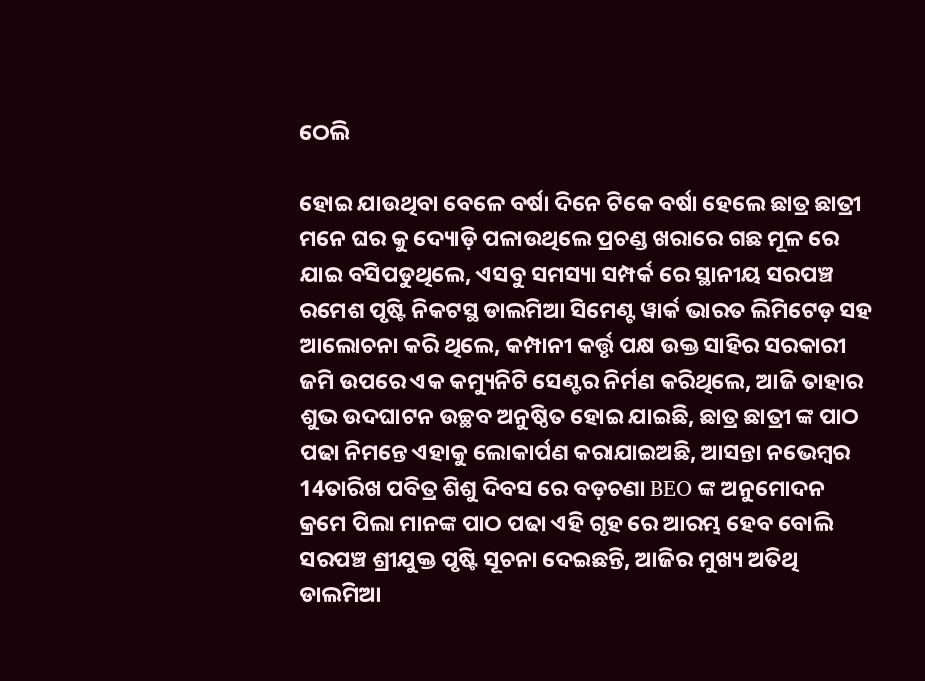ଠେଲି

ହୋଇ ଯାଉଥିବା ବେଳେ ବର୍ଷା ଦିନେ ଟିକେ ବର୍ଷା ହେଲେ ଛାତ୍ର ଛାତ୍ରୀ ମନେ ଘର କୁ ଦ୍ୟୋଡ଼ି ପଳାଉଥିଲେ ପ୍ରଚଣ୍ଡ ଖରାରେ ଗଛ ମୂଳ ରେ ଯାଇ ବସିପଡୁଥିଲେ, ଏସବୁ ସମସ୍ୟା ସମ୍ପର୍କ ରେ ସ୍ଥାନୀୟ ସରପଞ୍ଚ ରମେଶ ପୃଷ୍ଟି ନିକଟସ୍ଥ ଡାଲମିଆ ସିମେଣ୍ଟ ୱାର୍କ ଭାରତ ଲିମିଟେଡ଼ ସହ ଆଲୋଚନା କରି ଥିଲେ, କମ୍ପାନୀ କର୍ତ୍ତୃ ପକ୍ଷ ଉକ୍ତ ସାହିର ସରକାରୀ ଜମି ଉପରେ ଏକ କମ୍ୟୁନିଟି ସେଣ୍ଟର ନିର୍ମଣ କରିଥିଲେ, ଆଜି ତାହାର ଶୁଭ ଉଦଘାଟନ ଉଚ୍ଛବ ଅନୁଷ୍ଠିତ ହୋଇ ଯାଇଛି, ଛାତ୍ର ଛାତ୍ରୀ ଙ୍କ ପାଠ ପଢା ନିମନ୍ତେ ଏହାକୁ ଲୋକାର୍ପଣ କରାଯାଇଅଛି, ଆସନ୍ତା ନଭେମ୍ବର 14ତାରିଖ ପବିତ୍ର ଶିଶୁ ଦିବସ ରେ ବଡ଼ଚଣା BEO ଙ୍କ ଅନୁମୋଦନ କ୍ରମେ ପିଲା ମାନଙ୍କ ପାଠ ପଢା ଏହି ଗୃହ ରେ ଆରମ୍ଭ ହେବ ବୋଲି ସରପଞ୍ଚ ଶ୍ରୀଯୁକ୍ତ ପୃଷ୍ଟି ସୂଚନା ଦେଇଛନ୍ତି, ଆଜିର ମୁଖ୍ୟ ଅତିଥି ଡାଲମିଆ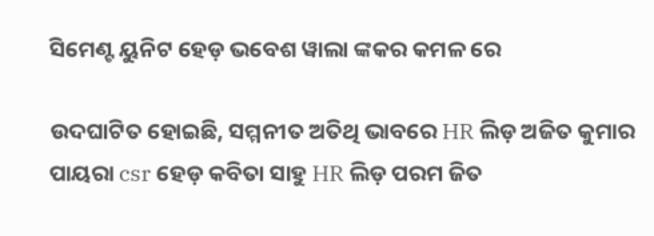ସିମେଣ୍ଟ ୟୁନିଟ ହେଡ଼ ଭବେଶ ୱାଲା ଙ୍କକର କମଳ ରେ

ଉଦଘାଟିତ ହୋଇଛି, ସମ୍ମନୀତ ଅତିଥି ଭାବରେ HR ଲିଡ଼ ଅଜିତ କୁମାର ପାୟରା csr ହେଡ଼ କବିତା ସାହୁ HR ଲିଡ଼ ପରମ ଜିତ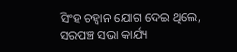ସିଂହ ଚହ୍ୱାନ ଯୋଗ ଦେଇ ଥିଲେ, ସରପଞ୍ଚ ସଭା କାର୍ଯ୍ୟ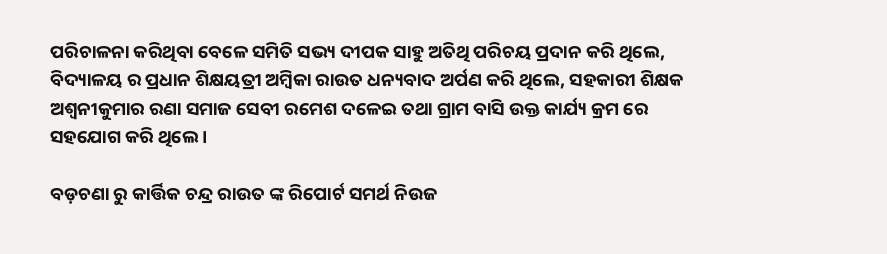ପରିଚାଳନା କରିଥିବା ବେଳେ ସମିତି ସଭ୍ୟ ଦୀପକ ସାହୁ ଅତିଥି ପରିଚୟ ପ୍ରଦାନ କରି ଥିଲେ, ବିଦ୍ୟାଳୟ ର ପ୍ରଧାନ ଶିକ୍ଷୟତ୍ରୀ ଅମ୍ବିକା ରାଉତ ଧନ୍ୟବାଦ ଅର୍ପଣ କରି ଥିଲେ, ସହକାରୀ ଶିକ୍ଷକ ଅଶ୍ୱନୀକୁମାର ରଣା ସମାଜ ସେବୀ ରମେଶ ଦଳେଇ ତଥା ଗ୍ରାମ ବାସି ଉକ୍ତ କାର୍ଯ୍ୟ କ୍ରମ ରେ ସହଯୋଗ କରି ଥିଲେ ।

ବଡ଼ଚଣା ରୁ କାର୍ତ୍ତିକ ଚନ୍ଦ୍ର ରାଉତ ଙ୍କ ରିପୋର୍ଟ ସମର୍ଥ ନିଉଜ